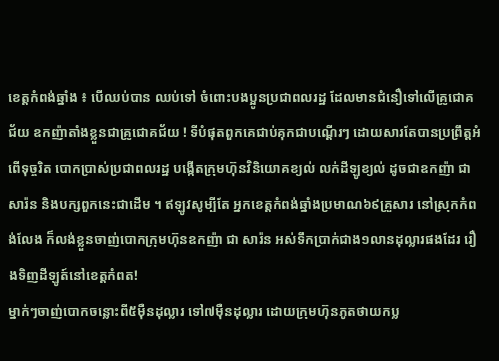ខេត្តកំពង់ឆ្នាំង ៖ បើឈប់បាន ឈប់ទៅ ចំពោះបងប្អូនប្រជាពលរដ្ឋ ដែលមានជំនឿទៅលើគ្រូជោគជ័យ ឧកញ៉ាតាំងខ្លួនជាគ្រូជោគជ័យ ! ទីបំផុតពួកគេជាប់គុកជាបណ្ដើរៗ ដោយសារតែបានប្រព្រឹត្តអំពើទុច្ចរិត បោកប្រាស់ប្រជាពលរដ្ឋ បង្កើតក្រុមហ៊ុនវិនិយោគខ្យល់ លក់ដីឡូខ្យល់ ដូចជាឧកញ៉ា ជាសារ៉ន និងបក្សពួកនេះជាដើម ។ ឥឡូវសូម្បីតែ អ្នកខេត្តកំពង់ឆ្នាំងប្រមាណ៦៩គ្រួសារ នៅស្រុកកំពង់លែង ក៏លង់ខ្លួនចាញ់បោកក្រុមហ៊ុនឧកញ៉ា ជា សារ៉ន អស់ទឹកប្រាក់ជាង១លានដុល្លារផងដែរ រឿងទិញដីឡូត៍នៅខេត្តកំពត!
ម្នាក់ៗចាញ់បោកចន្លោះពី៥ម៉ឺនដុល្លារ ទៅ៧ម៉ឺនដុល្លារ ដោយក្រុមហ៊ុនភូតថាយកប្ល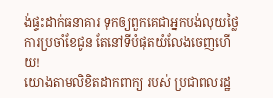ង់ផ្ទះដាក់ធនាគារ ទុកឲ្យពួកគេជាអ្នកបង់លុយថ្លៃការប្រចាំខែជូន តែនៅទីបំផុតយំលែងចេញហើយ!
យោងតាមលិខិតដាកពាក្យ របស់ ប្រជាពលរដ្ឋ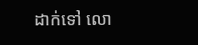ដាក់ទៅ លោ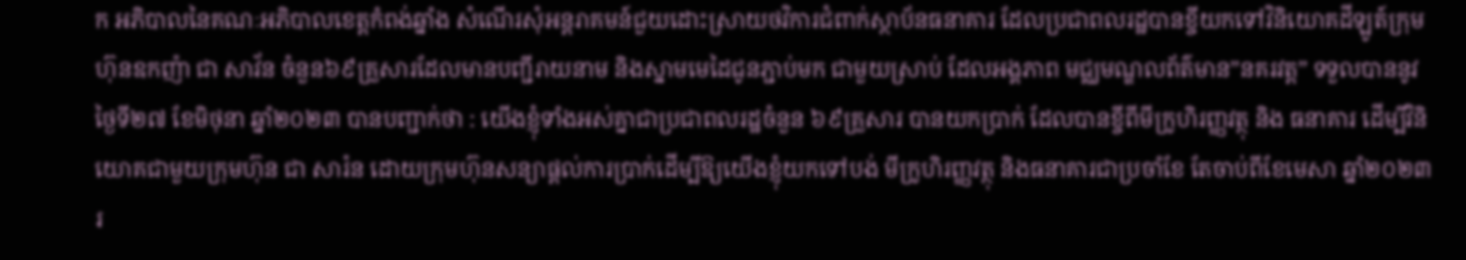ក អភិបាលនៃគណៈអភិបាលខេត្តកំពង់ឆ្នាំង សំណើរសុំអន្តរាគមន៍ជួយដោះស្រាយថវិការជំពាក់ស្ថាប័នធនាគារ ដែលប្រជាពលរដ្ឋបានខ្ចីយកទៅវិនិយោគដីឡូត៍ក្រុមហ៊ុនឧកញ៉ា ជា សាវ័ន ចំនួន៦៩គ្រួសារដែលមានបញ្ជីរាយនាម និងស្នាមមេដៃជូនភ្ជាប់មក ជាមួយស្រាប់ ដែលអង្គភាព មជ្ឈមណ្ឌលព័ត៌មាន”នគរវត្ត” ទទួលបាននូវ ថ្ងៃទី២៧ ខែមិថុនា ឆ្នាំ២០២៣ បានបញ្ជាក់ថា : យើងខ្ញុំទាំងអស់គ្នាជាប្រជាពលរដ្ឋចំនួន ៦៩គ្រួសារ បានយកប្រាក់ ដែលបានខ្ចីពីមីក្រូហិរញ្ញវត្ថុ និង ធនាគារ ដើម្បីវិនិយោគជាមួយក្រុមហ៊ុន ជា សារ៉ន ដោយក្រុមហ៊ុនសន្យាផ្តល់ការប្រាក់ដើម្បីឱ្យយើងខ្ញុំយកទៅបង់ មីក្រូហិរញ្ញវត្ថុ និងធនាគារជាប្រចាំខែ តែចាប់ពីខែមេសា ឆ្នាំ២០២៣ រ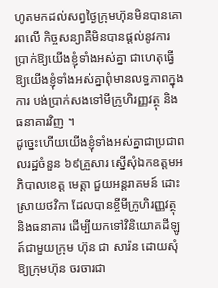ហូតមកដល់សព្វថ្ងៃក្រុមហ៊ុនមិនបានគោរពលើ កិច្ចសន្យាគឺមិនបានផ្តល់នូវការប្រាក់ឱ្យយើងខ្ញុំទាំងអស់គ្នា ជាហេតុធ្វើឱ្យយើងខ្ញុំទាំងអស់គ្នាពុំមានលទ្ធភាពក្នុងការ បង់ប្រាក់សងទៅមីក្រូហិរញ្ញវត្ថុ និងធនាគារវិញ ។
ដូច្នេះហើយយើងខ្ញុំទាំងអស់គ្នាជាប្រជាពលរដ្ឋចំនួន ៦៩គ្រួសារ ស្នើសុំឯកឧត្តមអភិបាលខេត្ត មេត្តា ជួយអន្តរាគមន៍ ដោះស្រាយថវិកា ដែលបានខ្ចីមីក្រូហិរញ្ញវត្ថុ និងធនាគារ ដើម្បីយកទៅវិនិយោគដីឡូត៍ជាមួយក្រុម ហ៊ុន ជា សារ៉ន ដោយសុំឱ្យក្រុមហ៊ុន ចរចារជា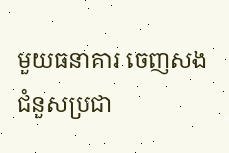មួយធនាគារ ចេញសងជំនួសប្រជា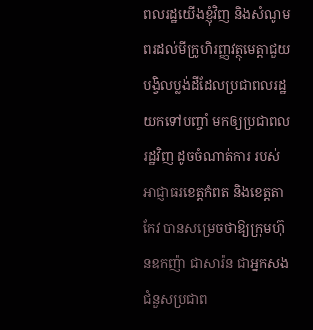ពលរដ្ឋយើងខ្ញុំវិញ និងសំណូម ពរដល់មីក្រូហិរញ្ញវត្ថុមេត្តាជួយបង្វិលប្លង់ដីដែលប្រជាពលរដ្ឋយកទៅបញ្ចាំ មកឲ្យប្រជាពលរដ្ឋវិញ ដូចចំណាត់ការ របស់អាជ្ញាធរខេត្តកំពត និងខេត្តតាកែវ បានសម្រេចថាឱ្យក្រុមហ៊ុនឧកញ៉ា ជាសារ៉ន ជាអ្នកសងជំនួសប្រជាព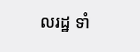លរដ្ឋ ទាំ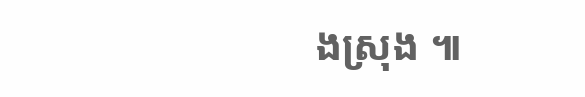ងស្រុង ៕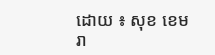ដោយ ៖ សុខ ខេមរា